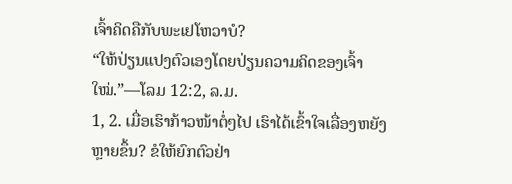ເຈົ້າຄິດຄືກັບພະເຢໂຫວາບໍ?
“ໃຫ້ປ່ຽນແປງຕົວເອງໂດຍປ່ຽນຄວາມຄິດຂອງເຈົ້າໃໝ່.”—ໂລມ 12:2, ລ.ມ.
1, 2. ເມື່ອເຮົາກ້າວໜ້າຕໍ່ໆໄປ ເຮົາໄດ້ເຂົ້າໃຈເລື່ອງຫຍັງຫຼາຍຂຶ້ນ? ຂໍໃຫ້ຍົກຕົວຢ່າ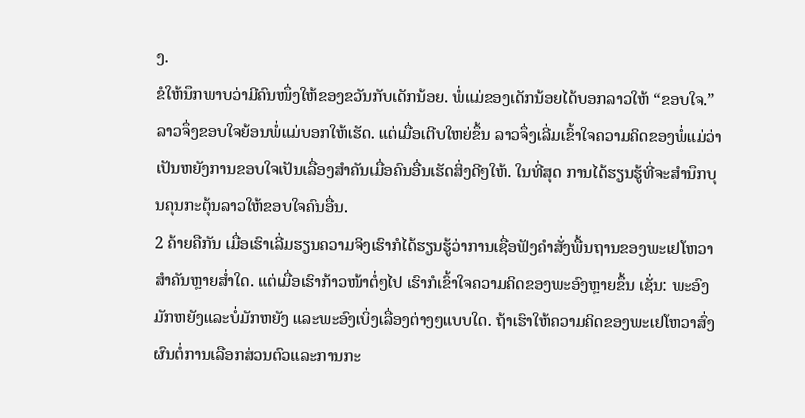ງ.
ຂໍໃຫ້ນຶກພາບວ່າມີຄົນໜຶ່ງໃຫ້ຂອງຂວັນກັບເດັກນ້ອຍ. ພໍ່ແມ່ຂອງເດັກນ້ອຍໄດ້ບອກລາວໃຫ້ “ຂອບໃຈ.” ລາວຈຶ່ງຂອບໃຈຍ້ອນພໍ່ແມ່ບອກໃຫ້ເຮັດ. ແຕ່ເມື່ອເຕີບໃຫຍ່ຂຶ້ນ ລາວຈຶ່ງເລີ່ມເຂົ້າໃຈຄວາມຄິດຂອງພໍ່ແມ່ວ່າເປັນຫຍັງການຂອບໃຈເປັນເລື່ອງສຳຄັນເມື່ອຄົນອື່ນເຮັດສິ່ງດີໆໃຫ້. ໃນທີ່ສຸດ ການໄດ້ຮຽນຮູ້ທີ່ຈະສຳນຶກບຸນຄຸນກະຕຸ້ນລາວໃຫ້ຂອບໃຈຄົນອື່ນ.
2 ຄ້າຍຄືກັນ ເມື່ອເຮົາເລີ່ມຮຽນຄວາມຈິງເຮົາກໍໄດ້ຮຽນຮູ້ວ່າການເຊື່ອຟັງຄຳສັ່ງພື້ນຖານຂອງພະເຢໂຫວາສຳຄັນຫຼາຍສ່ຳໃດ. ແຕ່ເມື່ອເຮົາກ້າວໜ້າຕໍ່ໆໄປ ເຮົາກໍເຂົ້າໃຈຄວາມຄິດຂອງພະອົງຫຼາຍຂຶ້ນ ເຊັ່ນ: ພະອົງມັກຫຍັງແລະບໍ່ມັກຫຍັງ ແລະພະອົງເບິ່ງເລື່ອງຕ່າງໆແບບໃດ. ຖ້າເຮົາໃຫ້ຄວາມຄິດຂອງພະເຢໂຫວາສົ່ງຜົນຕໍ່ການເລືອກສ່ວນຕົວແລະການກະ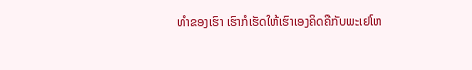ທຳຂອງເຮົາ ເຮົາກໍເຮັດໃຫ້ເຮົາເອງຄິດຄືກັບພະເຢໂຫ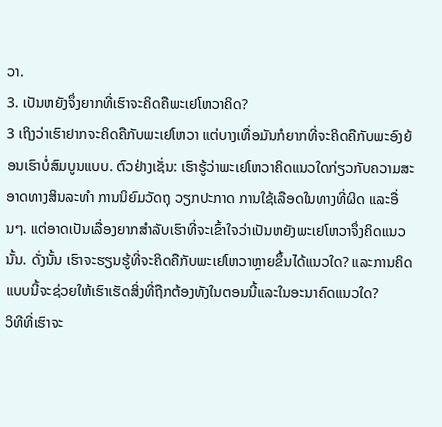ວາ.
3. ເປັນຫຍັງຈຶ່ງຍາກທີ່ເຮົາຈະຄິດຄືພະເຢໂຫວາຄິດ?
3 ເຖິງວ່າເຮົາຢາກຈະຄິດຄືກັບພະເຢໂຫວາ ແຕ່ບາງເທື່ອມັນກໍຍາກທີ່ຈະຄິດຄືກັບພະອົງຍ້ອນເຮົາບໍ່ສົມບູນແບບ. ຕົວຢ່າງເຊັ່ນ: ເຮົາຮູ້ວ່າພະເຢໂຫວາຄິດແນວໃດກ່ຽວກັບຄວາມສະອາດທາງສິນລະທຳ ການນິຍົມວັດຖຸ ວຽກປະກາດ ການໃຊ້ເລືອດໃນທາງທີ່ຜິດ ແລະອື່ນໆ. ແຕ່ອາດເປັນເລື່ອງຍາກສຳລັບເຮົາທີ່ຈະເຂົ້າໃຈວ່າເປັນຫຍັງພະເຢໂຫວາຈຶ່ງຄິດແນວນັ້ນ. ດັ່ງນັ້ນ ເຮົາຈະຮຽນຮູ້ທີ່ຈະຄິດຄືກັບພະເຢໂຫວາຫຼາຍຂຶ້ນໄດ້ແນວໃດ? ແລະການຄິດແບບນີ້ຈະຊ່ວຍໃຫ້ເຮົາເຮັດສິ່ງທີ່ຖືກຕ້ອງທັງໃນຕອນນີ້ແລະໃນອະນາຄົດແນວໃດ?
ວິທີທີ່ເຮົາຈະ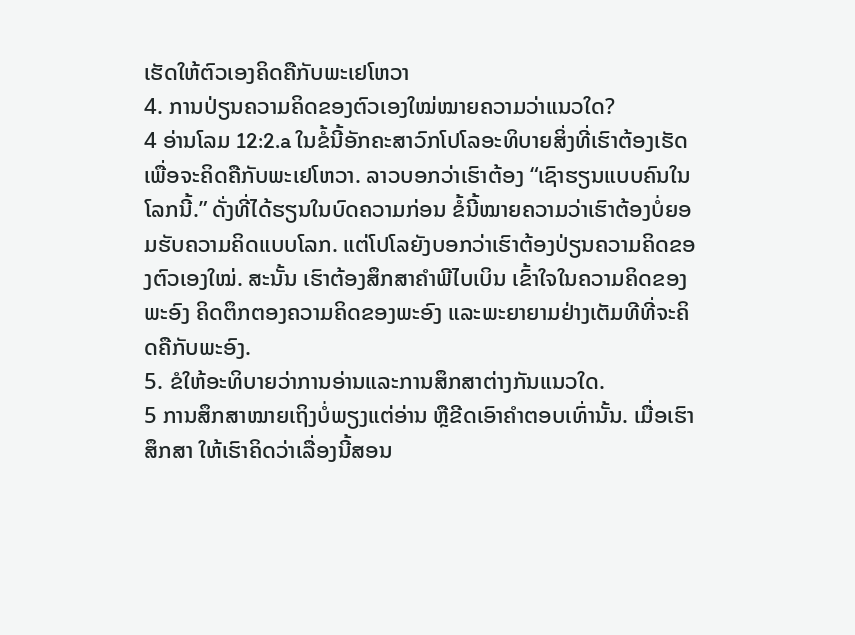ເຮັດໃຫ້ຕົວເອງຄິດຄືກັບພະເຢໂຫວາ
4. ການປ່ຽນຄວາມຄິດຂອງຕົວເອງໃໝ່ໝາຍຄວາມວ່າແນວໃດ?
4 ອ່ານໂລມ 12:2.a ໃນຂໍ້ນີ້ອັກຄະສາວົກໂປໂລອະທິບາຍສິ່ງທີ່ເຮົາຕ້ອງເຮັດເພື່ອຈະຄິດຄືກັບພະເຢໂຫວາ. ລາວບອກວ່າເຮົາຕ້ອງ “ເຊົາຮຽນແບບຄົນໃນໂລກນີ້.” ດັ່ງທີ່ໄດ້ຮຽນໃນບົດຄວາມກ່ອນ ຂໍ້ນີ້ໝາຍຄວາມວ່າເຮົາຕ້ອງບໍ່ຍອມຮັບຄວາມຄິດແບບໂລກ. ແຕ່ໂປໂລຍັງບອກວ່າເຮົາຕ້ອງປ່ຽນຄວາມຄິດຂອງຕົວເອງໃໝ່. ສະນັ້ນ ເຮົາຕ້ອງສຶກສາຄຳພີໄບເບິນ ເຂົ້າໃຈໃນຄວາມຄິດຂອງພະອົງ ຄິດຕຶກຕອງຄວາມຄິດຂອງພະອົງ ແລະພະຍາຍາມຢ່າງເຕັມທີທີ່ຈະຄິດຄືກັບພະອົງ.
5. ຂໍໃຫ້ອະທິບາຍວ່າການອ່ານແລະການສຶກສາຕ່າງກັນແນວໃດ.
5 ການສຶກສາໝາຍເຖິງບໍ່ພຽງແຕ່ອ່ານ ຫຼືຂີດເອົາຄຳຕອບເທົ່ານັ້ນ. ເມື່ອເຮົາສຶກສາ ໃຫ້ເຮົາຄິດວ່າເລື່ອງນີ້ສອນ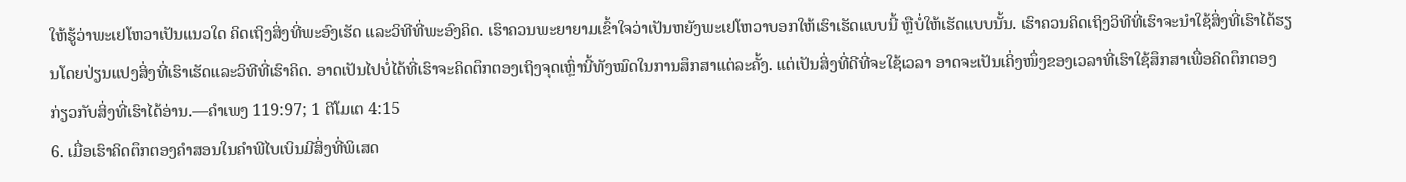ໃຫ້ຮູ້ວ່າພະເຢໂຫວາເປັນແນວໃດ ຄິດເຖິງສິ່ງທີ່ພະອົງເຮັດ ແລະວິທີທີ່ພະອົງຄິດ. ເຮົາຄວນພະຍາຍາມເຂົ້າໃຈວ່າເປັນຫຍັງພະເຢໂຫວາບອກໃຫ້ເຮົາເຮັດແບບນີ້ ຫຼືບໍ່ໃຫ້ເຮັດແບບນັ້ນ. ເຮົາຄວນຄິດເຖິງວິທີທີ່ເຮົາຈະນຳໃຊ້ສິ່ງທີ່ເຮົາໄດ້ຮຽນໂດຍປ່ຽນແປງສິ່ງທີ່ເຮົາເຮັດແລະວິທີທີ່ເຮົາຄິດ. ອາດເປັນໄປບໍ່ໄດ້ທີ່ເຮົາຈະຄິດຕຶກຕອງເຖິງຈຸດເຫຼົ່ານີ້ທັງໝົດໃນການສຶກສາແຕ່ລະຄັ້ງ. ແຕ່ເປັນສິ່ງທີ່ດີທີ່ຈະໃຊ້ເວລາ ອາດຈະເປັນເຄິ່ງໜຶ່ງຂອງເວລາທີ່ເຮົາໃຊ້ສຶກສາເພື່ອຄິດຕຶກຕອງກ່ຽວກັບສິ່ງທີ່ເຮົາໄດ້ອ່ານ.—ຄຳເພງ 119:97; 1 ຕີໂມເຕ 4:15
6. ເມື່ອເຮົາຄິດຕຶກຕອງຄຳສອນໃນຄຳພີໄບເບິນມີສິ່ງທີ່ພິເສດ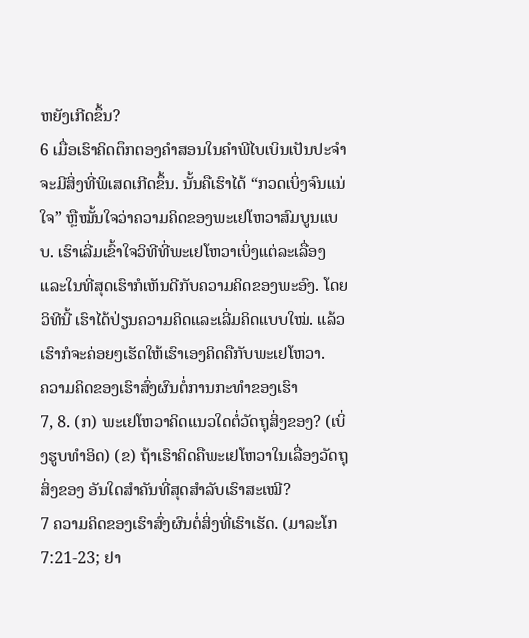ຫຍັງເກີດຂຶ້ນ?
6 ເມື່ອເຮົາຄິດຕຶກຕອງຄຳສອນໃນຄຳພີໄບເບິນເປັນປະຈຳຈະມີສິ່ງທີ່ພິເສດເກີດຂຶ້ນ. ນັ້ນຄືເຮົາໄດ້ “ກວດເບິ່ງຈົນແນ່ໃຈ” ຫຼືໝັ້ນໃຈວ່າຄວາມຄິດຂອງພະເຢໂຫວາສົມບູນແບບ. ເຮົາເລີ່ມເຂົ້າໃຈວິທີທີ່ພະເຢໂຫວາເບິ່ງແຕ່ລະເລື່ອງແລະໃນທີ່ສຸດເຮົາກໍເຫັນດີກັບຄວາມຄິດຂອງພະອົງ. ໂດຍວິທີນີ້ ເຮົາໄດ້ປ່ຽນຄວາມຄິດແລະເລີ່ມຄິດແບບໃໝ່. ແລ້ວເຮົາກໍຈະຄ່ອຍໆເຮັດໃຫ້ເຮົາເອງຄິດຄືກັບພະເຢໂຫວາ.
ຄວາມຄິດຂອງເຮົາສົ່ງຜົນຕໍ່ການກະທຳຂອງເຮົາ
7, 8. (ກ) ພະເຢໂຫວາຄິດແນວໃດຕໍ່ວັດຖຸສິ່ງຂອງ? (ເບິ່ງຮູບທຳອິດ) (ຂ) ຖ້າເຮົາຄິດຄືພະເຢໂຫວາໃນເລື່ອງວັດຖຸສິ່ງຂອງ ອັນໃດສຳຄັນທີ່ສຸດສຳລັບເຮົາສະເໝີ?
7 ຄວາມຄິດຂອງເຮົາສົ່ງຜົນຕໍ່ສິ່ງທີ່ເຮົາເຮັດ. (ມາລະໂກ 7:21-23; ຢາ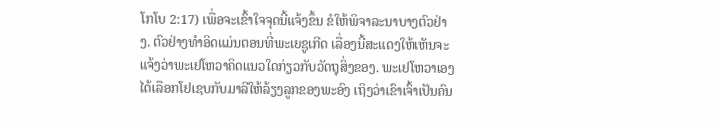ໂກໂບ 2:17) ເພື່ອຈະເຂົ້າໃຈຈຸດນີ້ແຈ້ງຂຶ້ນ ຂໍໃຫ້ພິຈາລະນາບາງຕົວຢ່າງ. ຕົວຢ່າງທຳອິດແມ່ນຕອນທີ່ພະເຍຊູເກີດ ເລື່ອງນີ້ສະແດງໃຫ້ເຫັນຈະແຈ້ງວ່າພະເຢໂຫວາຄິດແນວໃດກ່ຽວກັບວັດຖຸສິ່ງຂອງ. ພະເຢໂຫວາເອງໄດ້ເລືອກໂຢເຊບກັບມາລີໃຫ້ລ້ຽງລູກຂອງພະອົງ ເຖິງວ່າເຂົາເຈົ້າເປັນຄົນ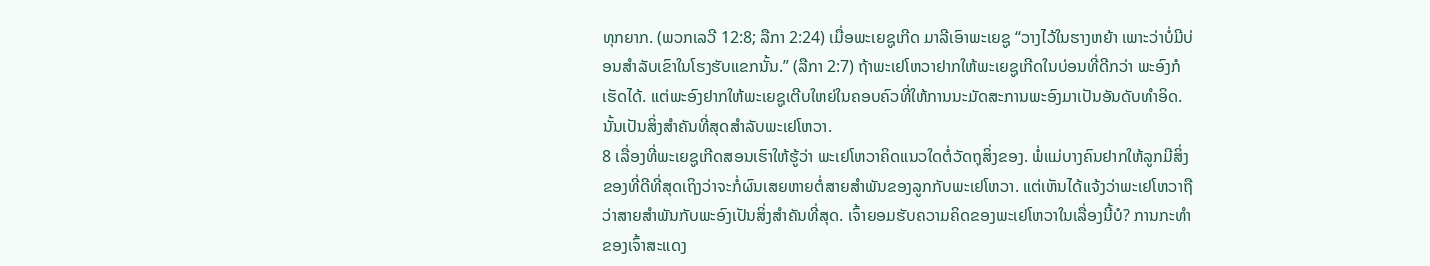ທຸກຍາກ. (ພວກເລວີ 12:8; ລືກາ 2:24) ເມື່ອພະເຍຊູເກີດ ມາລີເອົາພະເຍຊູ “ວາງໄວ້ໃນຮາງຫຍ້າ ເພາະວ່າບໍ່ມີບ່ອນສຳລັບເຂົາໃນໂຮງຮັບແຂກນັ້ນ.” (ລືກາ 2:7) ຖ້າພະເຢໂຫວາຢາກໃຫ້ພະເຍຊູເກີດໃນບ່ອນທີ່ດີກວ່າ ພະອົງກໍເຮັດໄດ້. ແຕ່ພະອົງຢາກໃຫ້ພະເຍຊູເຕີບໃຫຍ່ໃນຄອບຄົວທີ່ໃຫ້ການນະມັດສະການພະອົງມາເປັນອັນດັບທຳອິດ. ນັ້ນເປັນສິ່ງສຳຄັນທີ່ສຸດສຳລັບພະເຢໂຫວາ.
8 ເລື່ອງທີ່ພະເຍຊູເກີດສອນເຮົາໃຫ້ຮູ້ວ່າ ພະເຢໂຫວາຄິດແນວໃດຕໍ່ວັດຖຸສິ່ງຂອງ. ພໍ່ແມ່ບາງຄົນຢາກໃຫ້ລູກມີສິ່ງຂອງທີ່ດີທີ່ສຸດເຖິງວ່າຈະກໍ່ຜົນເສຍຫາຍຕໍ່ສາຍສຳພັນຂອງລູກກັບພະເຢໂຫວາ. ແຕ່ເຫັນໄດ້ແຈ້ງວ່າພະເຢໂຫວາຖືວ່າສາຍສຳພັນກັບພະອົງເປັນສິ່ງສຳຄັນທີ່ສຸດ. ເຈົ້າຍອມຮັບຄວາມຄິດຂອງພະເຢໂຫວາໃນເລື່ອງນີ້ບໍ? ການກະທຳຂອງເຈົ້າສະແດງ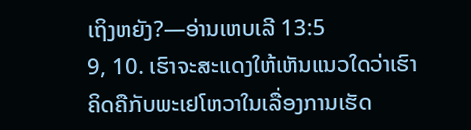ເຖິງຫຍັງ?—ອ່ານເຫບເລີ 13:5
9, 10. ເຮົາຈະສະແດງໃຫ້ເຫັນແນວໃດວ່າເຮົາຄິດຄືກັບພະເຢໂຫວາໃນເລື່ອງການເຮັດ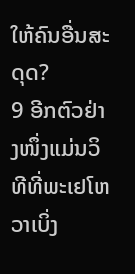ໃຫ້ຄົນອື່ນສະດຸດ?
9 ອີກຕົວຢ່າງໜຶ່ງແມ່ນວິທີທີ່ພະເຢໂຫວາເບິ່ງ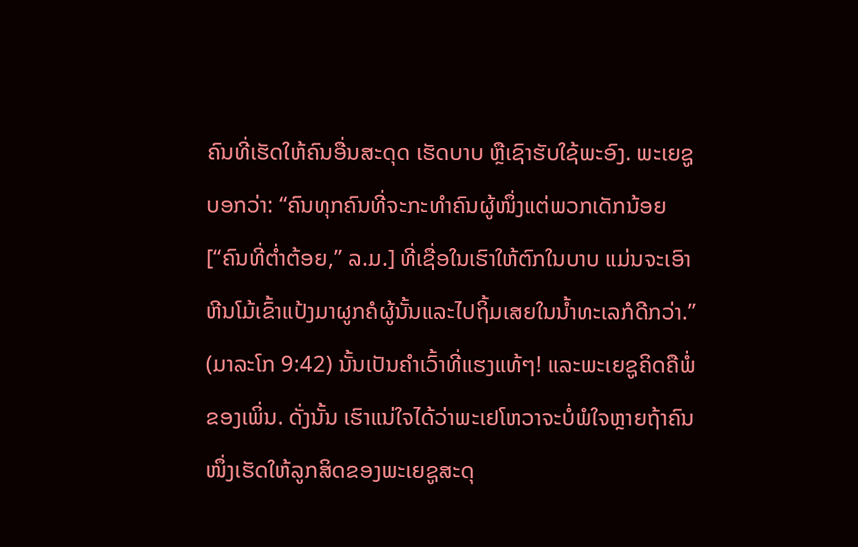ຄົນທີ່ເຮັດໃຫ້ຄົນອື່ນສະດຸດ ເຮັດບາບ ຫຼືເຊົາຮັບໃຊ້ພະອົງ. ພະເຍຊູບອກວ່າ: “ຄົນທຸກຄົນທີ່ຈະກະທຳຄົນຜູ້ໜຶ່ງແຕ່ພວກເດັກນ້ອຍ [“ຄົນທີ່ຕ່ຳຕ້ອຍ,” ລ.ມ.] ທີ່ເຊື່ອໃນເຮົາໃຫ້ຕົກໃນບາບ ແມ່ນຈະເອົາຫີນໂມ້ເຂົ້າແປ້ງມາຜູກຄໍຜູ້ນັ້ນແລະໄປຖິ້ມເສຍໃນນ້ຳທະເລກໍດີກວ່າ.” (ມາລະໂກ 9:42) ນັ້ນເປັນຄຳເວົ້າທີ່ແຮງແທ້ໆ! ແລະພະເຍຊູຄິດຄືພໍ່ຂອງເພິ່ນ. ດັ່ງນັ້ນ ເຮົາແນ່ໃຈໄດ້ວ່າພະເຢໂຫວາຈະບໍ່ພໍໃຈຫຼາຍຖ້າຄົນໜຶ່ງເຮັດໃຫ້ລູກສິດຂອງພະເຍຊູສະດຸ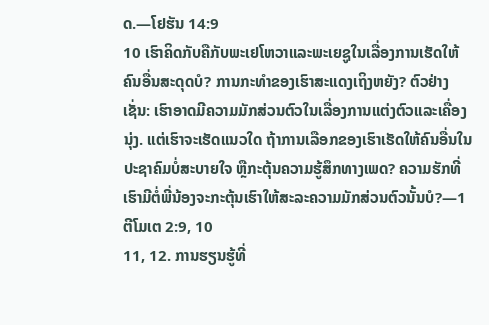ດ.—ໂຢຮັນ 14:9
10 ເຮົາຄິດກັບຄືກັບພະເຢໂຫວາແລະພະເຍຊູໃນເລື່ອງການເຮັດໃຫ້ຄົນອື່ນສະດຸດບໍ? ການກະທຳຂອງເຮົາສະແດງເຖິງຫຍັງ? ຕົວຢ່າງເຊັ່ນ: ເຮົາອາດມີຄວາມມັກສ່ວນຕົວໃນເລື່ອງການແຕ່ງຕົວແລະເຄື່ອງນຸ່ງ. ແຕ່ເຮົາຈະເຮັດແນວໃດ ຖ້າການເລືອກຂອງເຮົາເຮັດໃຫ້ຄົນອື່ນໃນປະຊາຄົມບໍ່ສະບາຍໃຈ ຫຼືກະຕຸ້ນຄວາມຮູ້ສຶກທາງເພດ? ຄວາມຮັກທີ່ເຮົາມີຕໍ່ພີ່ນ້ອງຈະກະຕຸ້ນເຮົາໃຫ້ສະລະຄວາມມັກສ່ວນຕົວນັ້ນບໍ?—1 ຕີໂມເຕ 2:9, 10
11, 12. ການຮຽນຮູ້ທີ່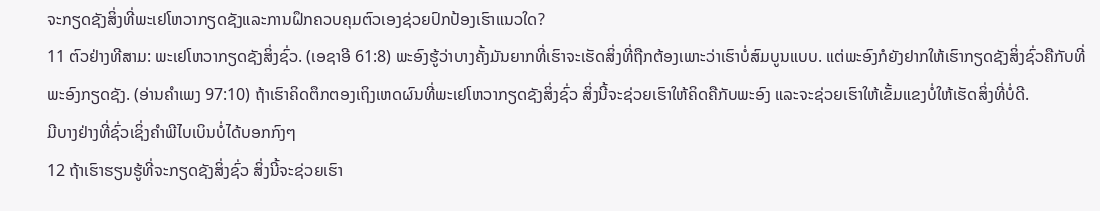ຈະກຽດຊັງສິ່ງທີ່ພະເຢໂຫວາກຽດຊັງແລະການຝຶກຄວບຄຸມຕົວເອງຊ່ວຍປົກປ້ອງເຮົາແນວໃດ?
11 ຕົວຢ່າງທີສາມ: ພະເຢໂຫວາກຽດຊັງສິ່ງຊົ່ວ. (ເອຊາອີ 61:8) ພະອົງຮູ້ວ່າບາງຄັ້ງມັນຍາກທີ່ເຮົາຈະເຮັດສິ່ງທີ່ຖືກຕ້ອງເພາະວ່າເຮົາບໍ່ສົມບູນແບບ. ແຕ່ພະອົງກໍຍັງຢາກໃຫ້ເຮົາກຽດຊັງສິ່ງຊົ່ວຄືກັບທີ່ພະອົງກຽດຊັງ. (ອ່ານຄຳເພງ 97:10) ຖ້າເຮົາຄິດຕຶກຕອງເຖິງເຫດຜົນທີ່ພະເຢໂຫວາກຽດຊັງສິ່ງຊົ່ວ ສິ່ງນີ້ຈະຊ່ວຍເຮົາໃຫ້ຄິດຄືກັບພະອົງ ແລະຈະຊ່ວຍເຮົາໃຫ້ເຂັ້ມແຂງບໍ່ໃຫ້ເຮັດສິ່ງທີ່ບໍ່ດີ.
ມີບາງຢ່າງທີ່ຊົ່ວເຊິ່ງຄຳພີໄບເບິນບໍ່ໄດ້ບອກກົງໆ
12 ຖ້າເຮົາຮຽນຮູ້ທີ່ຈະກຽດຊັງສິ່ງຊົ່ວ ສິ່ງນີ້ຈະຊ່ວຍເຮົາ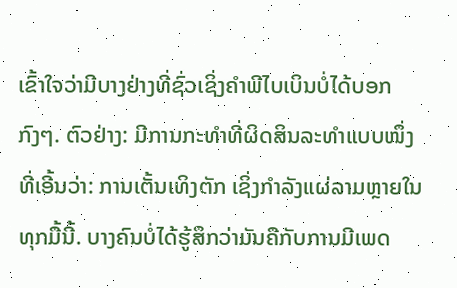ເຂົ້າໃຈວ່າມີບາງຢ່າງທີ່ຊົ່ວເຊິ່ງຄຳພີໄບເບິນບໍ່ໄດ້ບອກກົງໆ. ຕົວຢ່າງ: ມີການກະທຳທີ່ຜິດສິນລະທຳແບບໜຶ່ງທີ່ເອີ້ນວ່າ: ການເຕັ້ນເທິງຕັກ ເຊິ່ງກຳລັງແຜ່ລາມຫຼາຍໃນທຸກມື້ນີ້. ບາງຄົນບໍ່ໄດ້ຮູ້ສຶກວ່າມັນຄືກັບການມີເພດ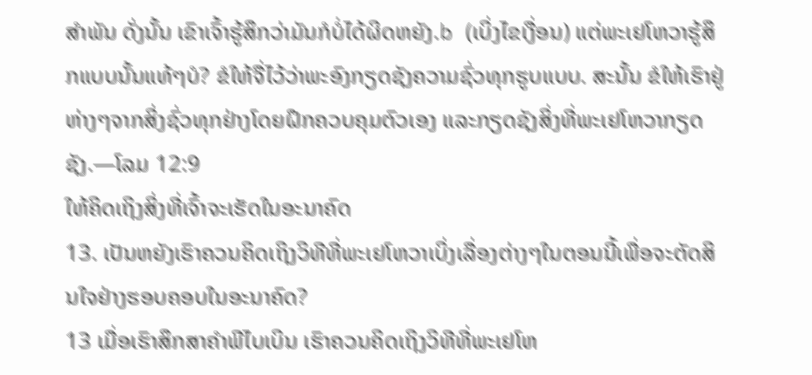ສຳພັນ ດັ່ງນັ້ນ ເຂົາເຈົ້າຮູ້ສຶກວ່າມັນກໍບໍ່ໄດ້ຜິດຫຍັງ.b (ເບິ່ງໄຂເງື່ອນ) ແຕ່ພະເຢໂຫວາຮູ້ສຶກແບບນັ້ນແທ້ໆບໍ? ຂໍໃຫ້ຈື່ໄວ້ວ່າພະອົງກຽດຊັງຄວາມຊົ່ວທຸກຮູບແບບ. ສະນັ້ນ ຂໍໃຫ້ເຮົາຢູ່ຫ່າງໆຈາກສິ່ງຊົ່ວທຸກຢ່າງໂດຍຝຶກຄວບຄຸມຕົວເອງ ແລະກຽດຊັງສິ່ງທີ່ພະເຢໂຫວາກຽດຊັງ.—ໂລມ 12:9
ໃຫ້ຄິດເຖິງສິ່ງທີ່ເຈົ້າຈະເຮັດໃນອະນາຄົດ
13. ເປັນຫຍັງເຮົາຄວນຄິດເຖິງວິທີທີ່ພະເຢໂຫວາເບິ່ງເລື່ອງຕ່າງໆໃນຕອນນີ້ເພື່ອຈະຕັດສິນໃຈຢ່າງຮອບຄອບໃນອະນາຄົດ?
13 ເມື່ອເຮົາສຶກສາຄຳພີໄບເບິນ ເຮົາຄວນຄິດເຖິງວິທີທີ່ພະເຢໂຫ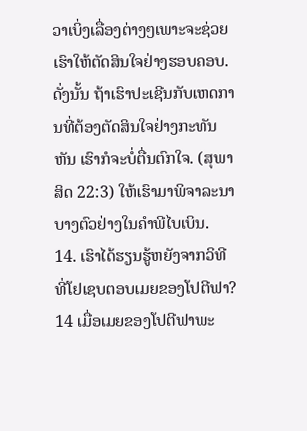ວາເບິ່ງເລື່ອງຕ່າງໆເພາະຈະຊ່ວຍເຮົາໃຫ້ຕັດສິນໃຈຢ່າງຮອບຄອບ. ດັ່ງນັ້ນ ຖ້າເຮົາປະເຊີນກັບເຫດການທີ່ຕ້ອງຕັດສິນໃຈຢ່າງກະທັນຫັນ ເຮົາກໍຈະບໍ່ຕື່ນຕົກໃຈ. (ສຸພາສິດ 22:3) ໃຫ້ເຮົາມາພິຈາລະນາບາງຕົວຢ່າງໃນຄຳພີໄບເບິນ.
14. ເຮົາໄດ້ຮຽນຮູ້ຫຍັງຈາກວິທີທີ່ໂຢເຊບຕອບເມຍຂອງໂປຕີຟາ?
14 ເມື່ອເມຍຂອງໂປຕີຟາພະ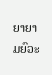ຍາຍາມຍົວະ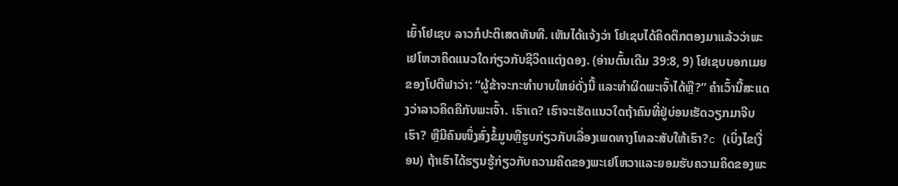ເຍົ້າໂຢເຊບ ລາວກໍປະຕິເສດທັນທີ. ເຫັນໄດ້ແຈ້ງວ່າ ໂຢເຊບໄດ້ຄິດຕຶກຕອງມາແລ້ວວ່າພະເຢໂຫວາຄິດແນວໃດກ່ຽວກັບຊີວິດແຕ່ງດອງ. (ອ່ານຕົ້ນເດີມ 39:8, 9) ໂຢເຊບບອກເມຍຂອງໂປຕີຟາວ່າ: “ຜູ້ຂ້າຈະກະທຳບາບໃຫຍ່ດັ່ງນີ້ ແລະທຳຜິດພະເຈົ້າໄດ້ຫຼື?” ຄຳເວົ້ານີ້ສະແດງວ່າລາວຄິດຄືກັບພະເຈົ້າ. ເຮົາເດ? ເຮົາຈະເຮັດແນວໃດຖ້າຄົນທີ່ຢູ່ບ່ອນເຮັດວຽກມາຈີບເຮົາ? ຫຼືມີຄົນໜຶ່ງສົ່ງຂໍ້ມູນຫຼືຮູບກ່ຽວກັບເລື່ອງເພດທາງໂທລະສັບໃຫ້ເຮົາ?c (ເບິ່ງໄຂເງື່ອນ) ຖ້າເຮົາໄດ້ຮຽນຮູ້ກ່ຽວກັບຄວາມຄິດຂອງພະເຢໂຫວາແລະຍອມຮັບຄວາມຄິດຂອງພະ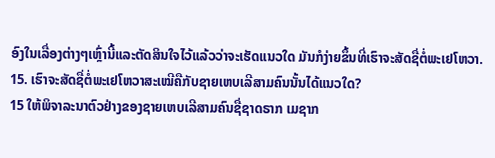ອົງໃນເລື່ອງຕ່າງໆເຫຼົ່ານີ້ແລະຕັດສິນໃຈໄວ້ແລ້ວວ່າຈະເຮັດແນວໃດ ມັນກໍງ່າຍຂຶ້ນທີ່ເຮົາຈະສັດຊື່ຕໍ່ພະເຢໂຫວາ.
15. ເຮົາຈະສັດຊື່ຕໍ່ພະເຢໂຫວາສະເໝີຄືກັບຊາຍເຫບເລີສາມຄົນນັ້ນໄດ້ແນວໃດ?
15 ໃຫ້ພິຈາລະນາຕົວຢ່າງຂອງຊາຍເຫບເລີສາມຄົນຊື່ຊາດຣາກ ເມຊາກ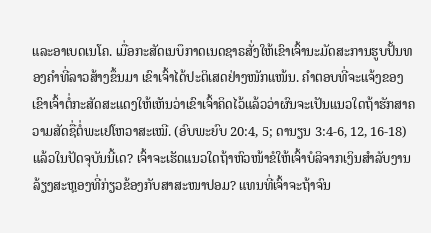ແລະອາເບດເນໂຄ. ເມື່ອກະສັດເນບຶກາດເນດຊາຣສັ່ງໃຫ້ເຂົາເຈົ້ານະມັດສະການຮູບປັ້ນທອງຄຳທີ່ລາວສ້າງຂຶ້ນມາ ເຂົາເຈົ້າໄດ້ປະຕິເສດຢ່າງໜັກແໜ້ນ. ຄຳຕອບທີ່ຈະແຈ້ງຂອງເຂົາເຈົ້າຕໍ່ກະສັດສະແດງໃຫ້ເຫັນວ່າເຂົາເຈົ້າຄິດໄວ້ແລ້ວວ່າຜົນຈະເປັນແນວໃດຖ້າຮັກສາຄວາມສັດຊື່ຕໍ່ພະເຢໂຫວາສະເໝີ. (ອົບພະຍົບ 20:4, 5; ດານຽນ 3:4-6, 12, 16-18) ແລ້ວໃນປັດຈຸບັນນີ້ເດ? ເຈົ້າຈະເຮັດແນວໃດຖ້າຫົວໜ້າຂໍໃຫ້ເຈົ້າບໍລິຈາກເງິນສຳລັບງານລ້ຽງສະຫຼອງທີ່ກ່ຽວຂ້ອງກັບສາສະໜາປອມ? ແທນທີ່ເຈົ້າຈະຖ້າຈົນ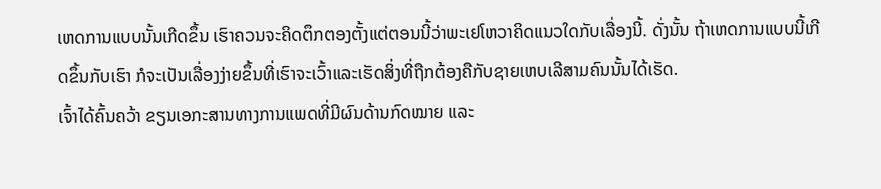ເຫດການແບບນັ້ນເກີດຂຶ້ນ ເຮົາຄວນຈະຄິດຕຶກຕອງຕັ້ງແຕ່ຕອນນີ້ວ່າພະເຢໂຫວາຄິດແນວໃດກັບເລື່ອງນີ້. ດັ່ງນັ້ນ ຖ້າເຫດການແບບນີ້ເກີດຂຶ້ນກັບເຮົາ ກໍຈະເປັນເລື່ອງງ່າຍຂຶ້ນທີ່ເຮົາຈະເວົ້າແລະເຮັດສິ່ງທີ່ຖືກຕ້ອງຄືກັບຊາຍເຫບເລີສາມຄົນນັ້ນໄດ້ເຮັດ.
ເຈົ້າໄດ້ຄົ້ນຄວ້າ ຂຽນເອກະສານທາງການແພດທີ່ມີຜົນດ້ານກົດໝາຍ ແລະ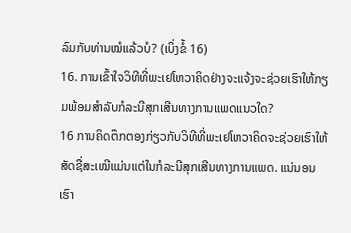ລົມກັບທ່ານໝໍແລ້ວບໍ? (ເບິ່ງຂໍ້ 16)
16. ການເຂົ້າໃຈວິທີທີ່ພະເຢໂຫວາຄິດຢ່າງຈະແຈ້ງຈະຊ່ວຍເຮົາໃຫ້ກຽມພ້ອມສຳລັບກໍລະນີສຸກເສີນທາງການແພດແນວໃດ?
16 ການຄິດຕຶກຕອງກ່ຽວກັບວິທີທີ່ພະເຢໂຫວາຄິດຈະຊ່ວຍເຮົາໃຫ້ສັດຊື່ສະເໝີແມ່ນແຕ່ໃນກໍລະນີສຸກເສີນທາງການແພດ. ແນ່ນອນ ເຮົາ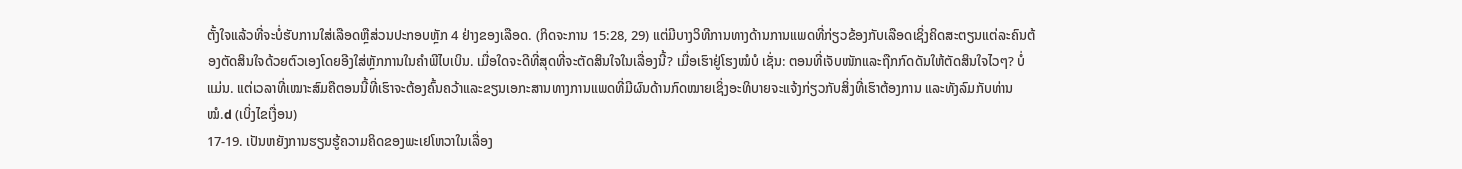ຕັ້ງໃຈແລ້ວທີ່ຈະບໍ່ຮັບການໃສ່ເລືອດຫຼືສ່ວນປະກອບຫຼັກ 4 ຢ່າງຂອງເລືອດ. (ກິດຈະການ 15:28, 29) ແຕ່ມີບາງວິທີການທາງດ້ານການແພດທີ່ກ່ຽວຂ້ອງກັບເລືອດເຊິ່ງຄິດສະຕຽນແຕ່ລະຄົນຕ້ອງຕັດສິນໃຈດ້ວຍຕົວເອງໂດຍອີງໃສ່ຫຼັກການໃນຄຳພີໄບເບິນ. ເມື່ອໃດຈະດີທີ່ສຸດທີ່ຈະຕັດສິນໃຈໃນເລື່ອງນີ້? ເມື່ອເຮົາຢູ່ໂຮງໝໍບໍ ເຊັ່ນ: ຕອນທີ່ເຈັບໜັກແລະຖືກກົດດັນໃຫ້ຕັດສິນໃຈໄວໆ? ບໍ່ແມ່ນ. ແຕ່ເວລາທີ່ເໝາະສົມຄືຕອນນີ້ທີ່ເຮົາຈະຕ້ອງຄົ້ນຄວ້າແລະຂຽນເອກະສານທາງການແພດທີ່ມີຜົນດ້ານກົດໝາຍເຊິ່ງອະທິບາຍຈະແຈ້ງກ່ຽວກັບສິ່ງທີ່ເຮົາຕ້ອງການ ແລະທັງລົມກັບທ່ານໝໍ.d (ເບິ່ງໄຂເງື່ອນ)
17-19. ເປັນຫຍັງການຮຽນຮູ້ຄວາມຄິດຂອງພະເຢໂຫວາໃນເລື່ອງ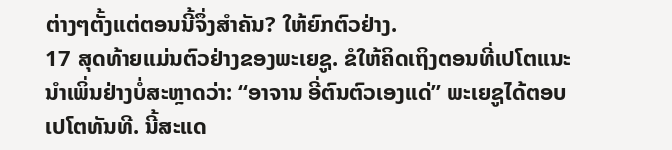ຕ່າງໆຕັ້ງແຕ່ຕອນນີ້ຈຶ່ງສຳຄັນ? ໃຫ້ຍົກຕົວຢ່າງ.
17 ສຸດທ້າຍແມ່ນຕົວຢ່າງຂອງພະເຍຊູ. ຂໍໃຫ້ຄິດເຖິງຕອນທີ່ເປໂຕແນະນຳເພິ່ນຢ່າງບໍ່ສະຫຼາດວ່າ: “ອາຈານ ອີ່ຕົນຕົວເອງແດ່” ພະເຍຊູໄດ້ຕອບເປໂຕທັນທີ. ນີ້ສະແດ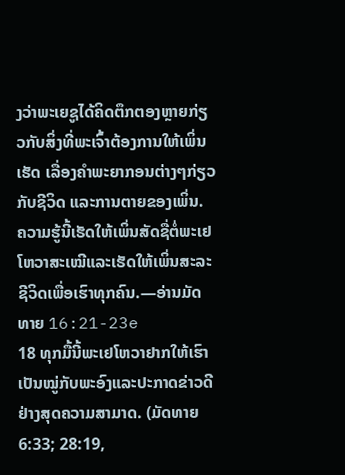ງວ່າພະເຍຊູໄດ້ຄິດຕຶກຕອງຫຼາຍກ່ຽວກັບສິ່ງທີ່ພະເຈົ້າຕ້ອງການໃຫ້ເພິ່ນເຮັດ ເລື່ອງຄຳພະຍາກອນຕ່າງໆກ່ຽວກັບຊີວິດ ແລະການຕາຍຂອງເພິ່ນ. ຄວາມຮູ້ນີ້ເຮັດໃຫ້ເພິ່ນສັດຊື່ຕໍ່ພະເຢໂຫວາສະເໝີແລະເຮັດໃຫ້ເພິ່ນສະລະຊີວິດເພື່ອເຮົາທຸກຄົນ.—ອ່ານມັດທາຍ 16:21-23e
18 ທຸກມື້ນີ້ພະເຢໂຫວາຢາກໃຫ້ເຮົາເປັນໝູ່ກັບພະອົງແລະປະກາດຂ່າວດີຢ່າງສຸດຄວາມສາມາດ. (ມັດທາຍ 6:33; 28:19,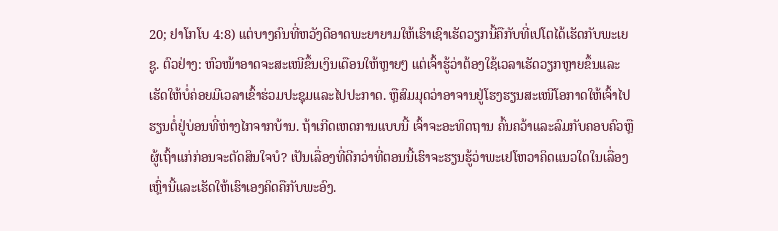20; ຢາໂກໂບ 4:8) ແຕ່ບາງຄົນທີ່ຫວັງດີອາດພະຍາຍາມໃຫ້ເຮົາເຊົາເຮັດວຽກນີ້ຄືກັບທີ່ເປໂຕໄດ້ເຮັດກັບພະເຍຊູ. ຕົວຢ່າງ: ຫົວໜ້າອາດຈະສະເໜີຂຶ້ນເງິນເດືອນໃຫ້ຫຼາຍໆ ແຕ່ເຈົ້າຮູ້ວ່າຕ້ອງໃຊ້ເວລາເຮັດວຽກຫຼາຍຂຶ້ນແລະເຮັດໃຫ້ບໍ່ຄ່ອຍມີເວລາເຂົ້າຮ່ວມປະຊຸມແລະໄປປະກາດ. ຫຼືສົມມຸດວ່າອາຈານຢູ່ໂຮງຮຽນສະເໜີໂອກາດໃຫ້ເຈົ້າໄປຮຽນຕໍ່ຢູ່ບ່ອນທີ່ຫ່າງໄກຈາກບ້ານ. ຖ້າເກີດເຫດການແບບນີ້ ເຈົ້າຈະອະທິດຖານ ຄົ້ນຄວ້າແລະລົມກັບຄອບຄົວຫຼືຜູ້ເຖົ້າແກ່ກ່ອນຈະຕັດສິນໃຈບໍ? ເປັນເລື່ອງທີ່ດີກວ່າທີ່ຕອນນີ້ເຮົາຈະຮຽນຮູ້ວ່າພະເຢໂຫວາຄິດແນວໃດໃນເລື່ອງເຫຼົ່ານີ້ແລະເຮັດໃຫ້ເຮົາເອງຄິດຄືກັບພະອົງ.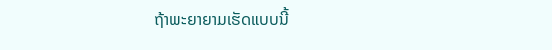ຖ້າພະຍາຍາມເຮັດແບບນີ້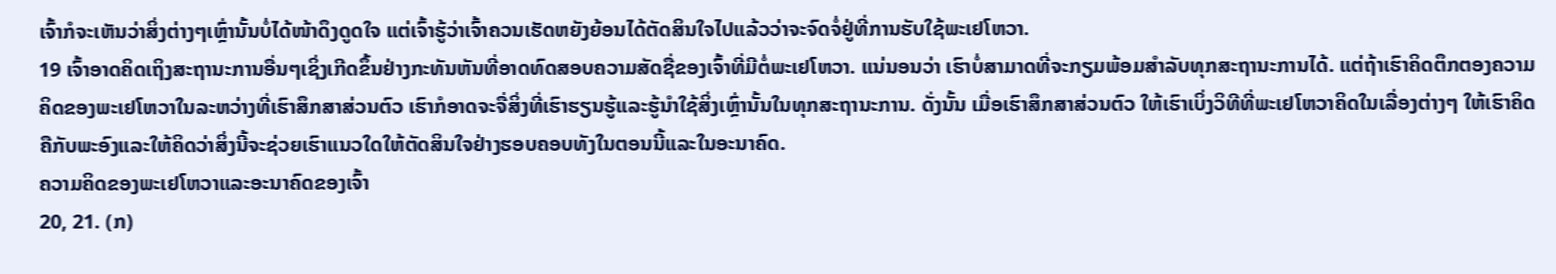ເຈົ້າກໍຈະເຫັນວ່າສິ່ງຕ່າງໆເຫຼົ່ານັ້ນບໍ່ໄດ້ໜ້າດຶງດູດໃຈ ແຕ່ເຈົ້າຮູ້ວ່າເຈົ້າຄວນເຮັດຫຍັງຍ້ອນໄດ້ຕັດສິນໃຈໄປແລ້ວວ່າຈະຈົດຈໍ່ຢູ່ທີ່ການຮັບໃຊ້ພະເຢໂຫວາ.
19 ເຈົ້າອາດຄິດເຖິງສະຖານະການອື່ນໆເຊິ່ງເກີດຂຶ້ນຢ່າງກະທັນຫັນທີ່ອາດທົດສອບຄວາມສັດຊື່ຂອງເຈົ້າທີ່ມີຕໍ່ພະເຢໂຫວາ. ແນ່ນອນວ່າ ເຮົາບໍ່ສາມາດທີ່ຈະກຽມພ້ອມສຳລັບທຸກສະຖານະການໄດ້. ແຕ່ຖ້າເຮົາຄິດຕຶກຕອງຄວາມຄິດຂອງພະເຢໂຫວາໃນລະຫວ່າງທີ່ເຮົາສຶກສາສ່ວນຕົວ ເຮົາກໍອາດຈະຈື່ສິ່ງທີ່ເຮົາຮຽນຮູ້ແລະຮູ້ນຳໃຊ້ສິ່ງເຫຼົ່ານັ້ນໃນທຸກສະຖານະການ. ດັ່ງນັ້ນ ເມື່ອເຮົາສຶກສາສ່ວນຕົວ ໃຫ້ເຮົາເບິ່ງວິທີທີ່ພະເຢໂຫວາຄິດໃນເລື່ອງຕ່າງໆ ໃຫ້ເຮົາຄິດຄືກັບພະອົງແລະໃຫ້ຄິດວ່າສິ່ງນີ້ຈະຊ່ວຍເຮົາແນວໃດໃຫ້ຕັດສິນໃຈຢ່າງຮອບຄອບທັງໃນຕອນນີ້ແລະໃນອະນາຄົດ.
ຄວາມຄິດຂອງພະເຢໂຫວາແລະອະນາຄົດຂອງເຈົ້າ
20, 21. (ກ)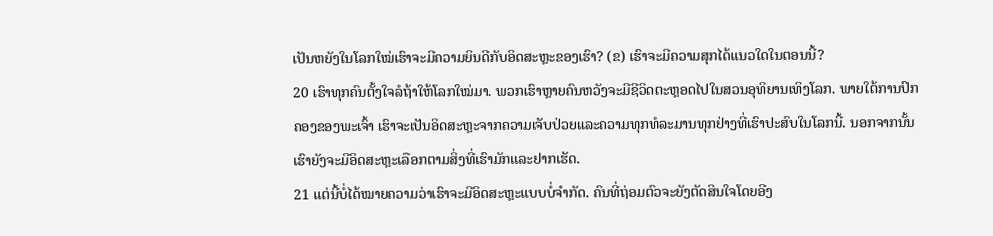ເປັນຫຍັງໃນໂລກໃໝ່ເຮົາຈະມີຄວາມຍິນດີກັບອິດສະຫຼະຂອງເຮົາ? (ຂ) ເຮົາຈະມີຄວາມສຸກໄດ້ແນວໃດໃນຕອນນີ້?
20 ເຮົາທຸກຄົນຕັ້ງໃຈລໍຖ້າໃຫ້ໂລກໃໝ່ມາ. ພວກເຮົາຫຼາຍຄົນຫວັງຈະມີຊີວິດຕະຫຼອດໄປໃນສວນອຸທິຍານເທິງໂລກ. ພາຍໃຕ້ການປົກຄອງຂອງພະເຈົ້າ ເຮົາຈະເປັນອິດສະຫຼະຈາກຄວາມເຈັບປ່ວຍແລະຄວາມທຸກທໍລະມານທຸກຢ່າງທີ່ເຮົາປະສົບໃນໂລກນີ້. ນອກຈາກນັ້ນ ເຮົາຍັງຈະມີອິດສະຫຼະເລືອກຕາມສິ່ງທີ່ເຮົາມັກແລະຢາກເຮັດ.
21 ແຕ່ນີ້ບໍ່ໄດ້ໝາຍຄວາມວ່າເຮົາຈະມີອິດສະຫຼະແບບບໍ່ຈຳກັດ. ຄົນທີ່ຖ່ອມຕົວຈະຍັງຕັດສິນໃຈໂດຍອີງ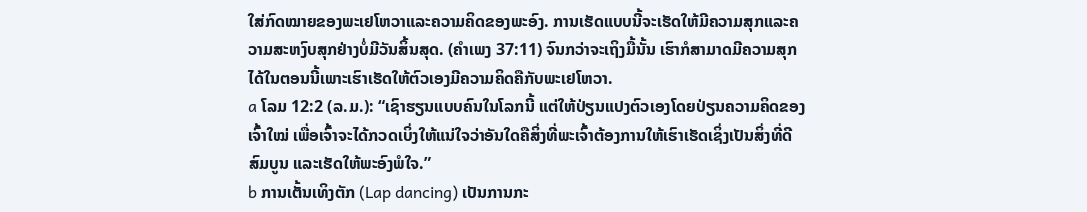ໃສ່ກົດໝາຍຂອງພະເຢໂຫວາແລະຄວາມຄິດຂອງພະອົງ. ການເຮັດແບບນີ້ຈະເຮັດໃຫ້ມີຄວາມສຸກແລະຄວາມສະຫງົບສຸກຢ່າງບໍ່ມີວັນສິ້ນສຸດ. (ຄຳເພງ 37:11) ຈົນກວ່າຈະເຖິງມື້ນັ້ນ ເຮົາກໍສາມາດມີຄວາມສຸກໄດ້ໃນຕອນນີ້ເພາະເຮົາເຮັດໃຫ້ຕົວເອງມີຄວາມຄິດຄືກັບພະເຢໂຫວາ.
a ໂລມ 12:2 (ລ.ມ.): “ເຊົາຮຽນແບບຄົນໃນໂລກນີ້ ແຕ່ໃຫ້ປ່ຽນແປງຕົວເອງໂດຍປ່ຽນຄວາມຄິດຂອງເຈົ້າໃໝ່ ເພື່ອເຈົ້າຈະໄດ້ກວດເບິ່ງໃຫ້ແນ່ໃຈວ່າອັນໃດຄືສິ່ງທີ່ພະເຈົ້າຕ້ອງການໃຫ້ເຮົາເຮັດເຊິ່ງເປັນສິ່ງທີ່ດີ ສົມບູນ ແລະເຮັດໃຫ້ພະອົງພໍໃຈ.”
b ການເຕັ້ນເທິງຕັກ (Lap dancing) ເປັນການກະ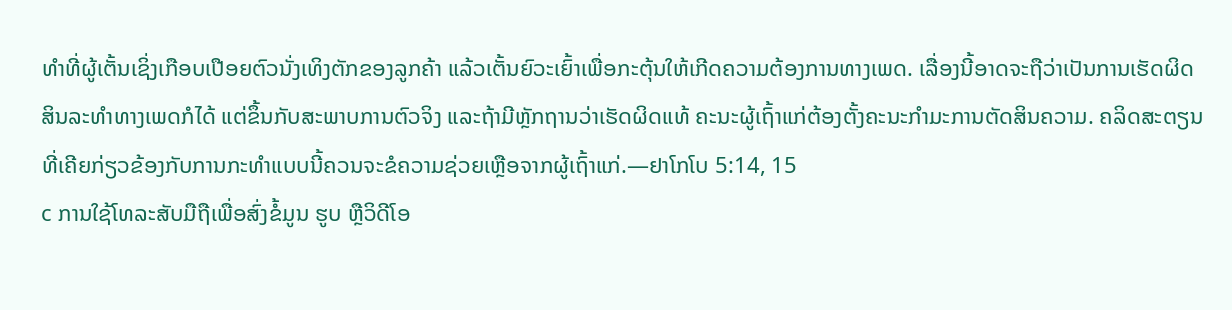ທຳທີ່ຜູ້ເຕັ້ນເຊິ່ງເກືອບເປືອຍຕົວນັ່ງເທິງຕັກຂອງລູກຄ້າ ແລ້ວເຕັ້ນຍົວະເຍົ້າເພື່ອກະຕຸ້ນໃຫ້ເກີດຄວາມຕ້ອງການທາງເພດ. ເລື່ອງນີ້ອາດຈະຖືວ່າເປັນການເຮັດຜິດສິນລະທຳທາງເພດກໍໄດ້ ແຕ່ຂຶ້ນກັບສະພາບການຕົວຈິງ ແລະຖ້າມີຫຼັກຖານວ່າເຮັດຜິດແທ້ ຄະນະຜູ້ເຖົ້າແກ່ຕ້ອງຕັ້ງຄະນະກຳມະການຕັດສິນຄວາມ. ຄລິດສະຕຽນທີ່ເຄີຍກ່ຽວຂ້ອງກັບການກະທຳແບບນີ້ຄວນຈະຂໍຄວາມຊ່ວຍເຫຼືອຈາກຜູ້ເຖົ້າແກ່.—ຢາໂກໂບ 5:14, 15
c ການໃຊ້ໂທລະສັບມືຖືເພື່ອສົ່ງຂໍ້ມູນ ຮູບ ຫຼືວິດີໂອ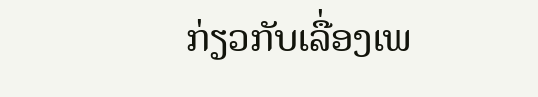ກ່ຽວກັບເລື່ອງເພ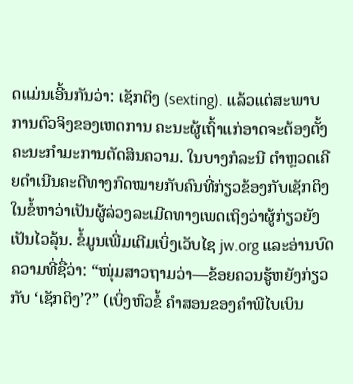ດແມ່ນເອີ້ນກັນວ່າ: ເຊັກຕິງ (sexting). ແລ້ວແຕ່ສະພາບການຕົວຈິງຂອງເຫດການ ຄະນະຜູ້ເຖົ້າແກ່ອາດຈະຕ້ອງຕັ້ງຄະນະກຳມະການຕັດສິນຄວາມ. ໃນບາງກໍລະນີ ຕຳຫຼວດເຄີຍດຳເນີນຄະດີທາງກົດໝາຍກັບຄົນທີ່ກ່ຽວຂ້ອງກັບເຊັກຕິງໃນຂໍ້ຫາວ່າເປັນຜູ້ລ່ວງລະເມີດທາງເພດເຖິງວ່າຜູ້ກ່ຽວຍັງເປັນໄວລຸ້ນ. ຂໍ້ມູນເພີ່ມເຕີມເບິ່ງເວັບໄຊ jw.org ແລະອ່ານບົດຄວາມທີ່ຊື່ວ່າ: “ໜຸ່ມສາວຖາມວ່າ—ຂ້ອຍຄວນຮູ້ຫຍັງກ່ຽວກັບ ‘ເຊັກຕິງ’?” (ເບິ່ງຫົວຂໍ້ ຄຳສອນຂອງຄຳພີໄບເບິນ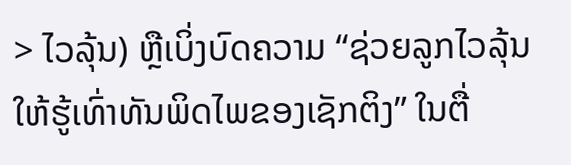> ໄວລຸ້ນ) ຫຼືເບິ່ງບົດຄວາມ “ຊ່ວຍລູກໄວລຸ້ນໃຫ້ຮູ້ເທົ່າທັນພິດໄພຂອງເຊັກຕິງ” ໃນຕື່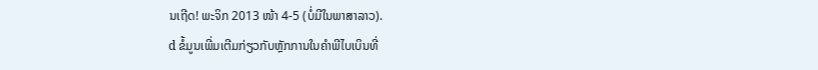ນເຖີດ! ພະຈິກ 2013 ໜ້າ 4-5 (ບໍ່ມີໃນພາສາລາວ).
d ຂໍ້ມູນເພີ່ມເຕີມກ່ຽວກັບຫຼັກການໃນຄຳພີໄບເບິນທີ່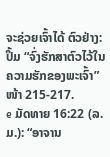ຈະຊ່ວຍເຈົ້າໄດ້ ຕົວຢ່າງ: ປຶ້ມ “ຈົ່ງຮັກສາຕົວໄວ້ໃນຄວາມຮັກຂອງພະເຈົ້າ” ໜ້າ 215-217.
e ມັດທາຍ 16:22 (ລ.ມ.): “ອາຈານ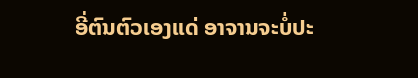ອີ່ຕົນຕົວເອງແດ່ ອາຈານຈະບໍ່ປະ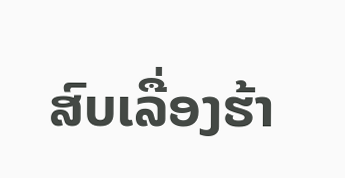ສົບເລື່ອງຮ້າ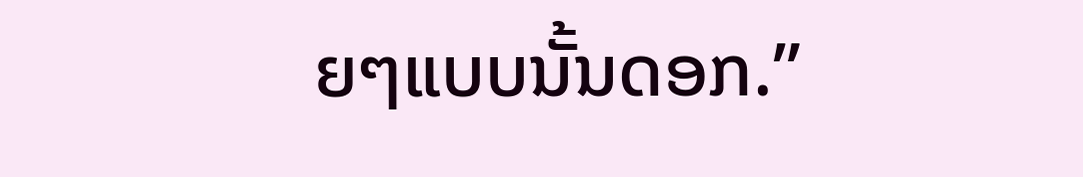ຍໆແບບນັ້ນດອກ.”